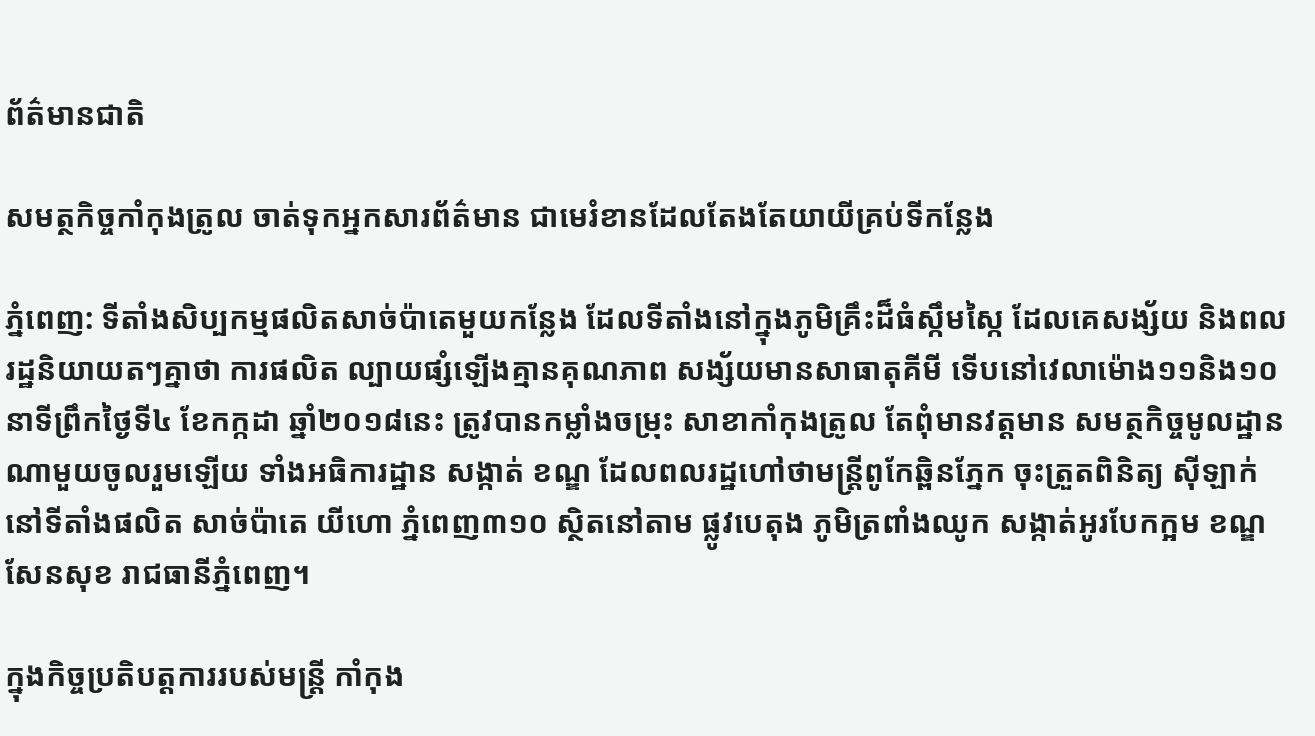ព័ត៌មានជាតិ

សមត្ថកិច្ចកាំកុងត្រូល ចាត់ទុកអ្នកសារព័ត៌មាន ជាមេរំខានដែលតែងតែយាយីគ្រប់ទីកន្លែង

ភ្នំពេញ: ទីតាំងសិប្បកម្មផលិតសាច់ប៉ាតេមួយកន្លែង ដែលទីតាំងនៅក្នុងភូមិគ្រឹះដ៏ធំស្កឹមស្កៃ ដែលគេសង្ស័យ និងពលរដ្ឋនិយាយតៗគ្នាថា ការផលិត ល្បាយផ្សំឡើងគ្មានគុណភាព សង្ស័យមានសាធាតុគីមី ទើបនៅវេលាម៉ោង១១និង១០នាទីព្រឹកថ្ងៃទី៤ ខែកក្កដា ឆ្នាំ២០១៨នេះ ត្រូវបានកម្លាំងចម្រុះ សាខាកាំកុងត្រូល តែពុំមានវត្តមាន សមត្ថកិច្ចមូលដ្ឋានណាមួយចូលរួមឡើយ ទាំងអធិការដ្ឋាន សង្កាត់ ខណ្ឌ ដែលពលរដ្ឋហៅថាមន្រ្តីពូកែឆ្ពិនភ្នែក ចុះត្រួតពិនិត្យ ស៊ីឡាក់ នៅទីតាំងផលិត សាច់ប៉ាតេ យីហោ ភ្នំពេញ៣១០ ស្ថិតនៅតាម ផ្លូវបេតុង ភូមិត្រពាំងឈូក សង្កាត់អូរបែកក្អម ខណ្ឌសែនសុខ រាជធានីភ្នំពេញ។

ក្នុងកិច្ចប្រតិបត្តការរបស់មន្រ្តី កាំកុង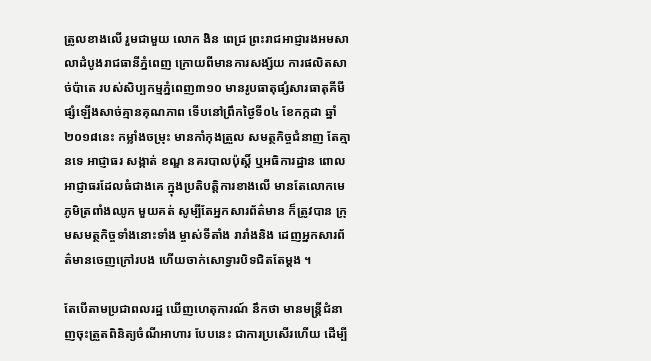ត្រូលខាងលើ រួមជាមួយ លោក ងិន ពេជ្រ ព្រះរាជអាជ្ញារងអមសាលាដំបូងរាជធានីភ្នំពេញ ក្រោយពីមានការសង្ស័យ ការផលិតសាច់ប៉ាតេ របស់សិប្បកម្មភ្នំពេញ៣១០ មានរូបធាតុផ្សំសារធាតុគីមី ផ្សំឡើងសាច់គ្មានគុណភាព ទើបនៅព្រឹកថ្ងៃទី០៤ ខែកក្កដា ឆ្នាំ២០១៨នេះ កម្លាំងចម្រុះ មានកាំកុងត្រួល សមត្ថកិច្ចជំនាញ តែគ្មានទេ អាជ្ញាធរ សង្កាត់ ខណ្ឌ នគរបាលប៉ុស្តិ៍ ឬអធិការដ្ឋាន ពោលអាជ្ញាធរដែលធំជាងគេ ក្នុងប្រតិបត្តិការខាងលើ មានតែលោកមេភូមិត្រពាំងឈូក មួយគត់ សូម្បីតែអ្នកសារព័ត៌មាន ក៏ត្រូវបាន ក្រុមសមត្ថកិច្ចទាំងនោះទាំង ម្ចាស់ទីតាំង រារាំងនិង ដេញអ្នកសារព័ត៌មានចេញក្រៅរបង ហើយចាក់សោទ្វារបិទជិតតែម្តង ។

តែបើតាមប្រជាពលរដ្ឋ ឃើញហេតុការណ៍ នឹកថា មានមន្រ្តីជំនាញចុះត្រួតពិនិត្យចំណីអាហារ បែបនេះ ជាការប្រសើរហើយ ដើម្បី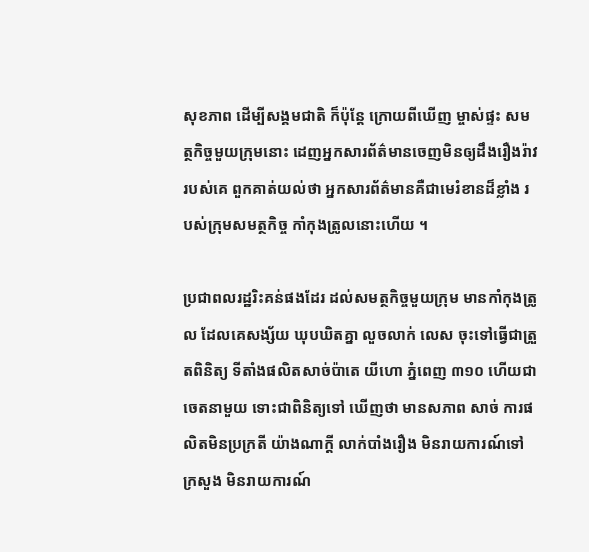សុខភាព ដើម្បីសង្គមជាតិ ក៏ប៉ុន្តែ ក្រោយពីឃើញ ម្ចាស់ផ្ទះ សមត្ថកិច្ចមួយក្រុមនោះ ដេញអ្នកសារព័ត៌មានចេញមិនឲ្យដឹងរឿងរ៉ាវ របស់គេ ពួកគាត់យល់ថា អ្នកសារព័ត៌មានគឺជាមេរំខានដ៏ខ្លាំង របស់ក្រុមសមត្ថកិច្ច កាំកុងត្រូលនោះហើយ ។

ប្រជាពលរដ្ឋរិះគន់ផងដែរ ដល់សមត្ថកិច្ចមួយក្រុម មានកាំកុងត្រូល ដែលគេសង្ស័យ ឃុបឃិតគ្នា លួចលាក់ លេស ចុះទៅធ្វើជាត្រួតពិនិត្យ ទីតាំងផលិតសាច់ប៉ាតេ យីហោ ភ្នំពេញ ៣១០ ហើយជាចេតនាមួយ ទោះជាពិនិត្យទៅ ឃើញថា មានសភាព សាច់ ការផលិតមិនប្រក្រតី យ៉ាងណាក្តី លាក់បាំងរឿង មិនរាយការណ៍ទៅ ក្រសួង មិនរាយការណ៍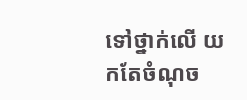ទៅថ្នាក់លើ យកតែចំណុច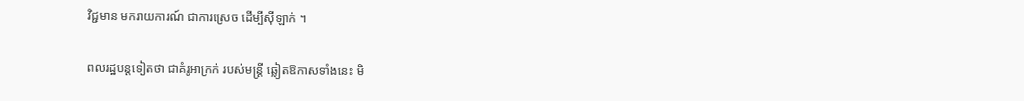វិជ្ជមាន មករាយការណ៍ ជាការស្រេច ដើម្បីស៊ីឡាក់ ។

ពលរដ្ឋបន្តទៀតថា ជាគំរូអាក្រក់ របស់មន្រ្តី ឆ្លៀតឱកាសទាំងនេះ មិ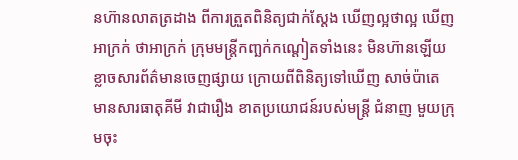នហ៊ានលាតត្រដាង ពីការត្រួតពិនិត្យជាក់ស្តែង ឃើញល្អថាល្អ ឃើញអាក្រក់ ថាអាក្រក់ ក្រុមមន្រ្តីកញ្ឆក់កណ្តៀតទាំងនេះ មិនហ៊ានឡើយ ខ្លាចសារព័ត៌មានចេញផ្សាយ ក្រោយពីពិនិត្យទៅឃើញ សាច់ប៉ាតេ មានសារធាតុគីមី វាជារឿង ខាតប្រយោជន៍របស់មន្រ្តី ជំនាញ មួយក្រុមចុះ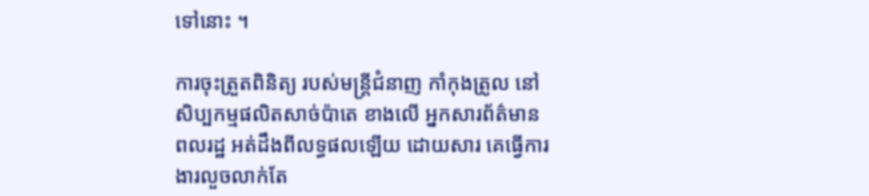ទៅនោះ ។

ការចុះត្រួតពិនិត្យ របស់មន្រ្តីជំនាញ កាំកុងត្រូល នៅសិប្បកម្មផលិតសាច់ប៉ាតេ ខាងលើ អ្នកសារព័ត៌មាន ពលរដ្ឋ អត់ដឹងពីលទ្ធផលឡើយ ដោយសារ គេធ្វើការងារលួចលាក់តែ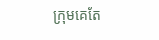ក្រុមគេតែ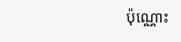ប៉ុណ្ណោះ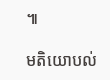៕

មតិយោបល់